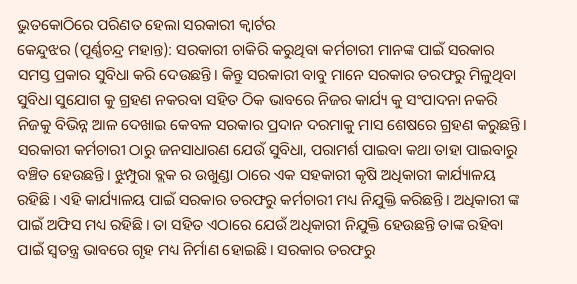ଭୁତକୋଠିରେ ପରିଣତ ହେଲା ସରକାରୀ କ୍ୱାର୍ଟର
କେନ୍ଦୁଝର (ପୂର୍ଣ୍ଣଚନ୍ଦ୍ର ମହାନ୍ତ): ସରକାରୀ ଚାକିରି କରୁଥିବା କର୍ମଚାରୀ ମାନଙ୍କ ପାଇଁ ସରକାର ସମସ୍ତ ପ୍ରକାର ସୁବିଧା କରି ଦେଉଛନ୍ତି। କିନ୍ତୁ ସରକାରୀ ବାବୁ ମାନେ ସରକାର ତରଫରୁ ମିଳୁଥିବା ସୁବିଧା ସୁଯୋଗ କୁ ଗ୍ରହଣ ନକରବା ସହିତ ଠିକ ଭାବରେ ନିଜର କାର୍ଯ୍ୟ କୁ ସଂପାଦନା ନକରି ନିଜକୁ ବିଭିନ୍ନ ଆଳ ଦେଖାଇ କେବଳ ସରକାର ପ୍ରଦାନ ଦରମାକୁ ମାସ ଶେଷରେ ଗ୍ରହଣ କରୁଛନ୍ତି। ସରକାରୀ କର୍ମଚାରୀ ଠାରୁ ଜନସାଧାରଣ ଯେଉଁ ସୁବିଧା, ପରାମର୍ଶ ପାଇବା କଥା ତାହା ପାଇବାରୁ ବଞ୍ଚିତ ହେଉଛନ୍ତି। ଝୁମ୍ପୁରା ବ୍ଲକ ର ଉଖୁଣ୍ଡା ଠାରେ ଏକ ସହକାରୀ କୃଷି ଅଧିକାରୀ କାର୍ଯ୍ୟାଳୟ ରହିଛି। ଏହି କାର୍ଯ୍ୟାଳୟ ପାଇଁ ସରକାର ତରଫରୁ କର୍ମଚାରୀ ମଧ୍ୟ ନିଯୁକ୍ତି କରିଛନ୍ତି। ଅଧିକାରୀ ଙ୍କ ପାଇଁ ଅଫିସ ମଧ୍ୟ ରହିଛି। ତା ସହିତ ଏଠାରେ ଯେଉଁ ଅଧିକାରୀ ନିଯୁକ୍ତି ହେଉଛନ୍ତି ତାଙ୍କ ରହିବା ପାଇଁ ସ୍ବତନ୍ତ୍ର ଭାବରେ ଗୃହ ମଧ୍ୟ ନିର୍ମାଣ ହୋଇଛି। ସରକାର ତରଫରୁ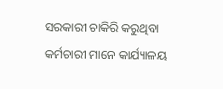ସରକାରୀ ଚାକିରି କରୁଥିବା କର୍ମଚାରୀ ମାନେ କାର୍ଯ୍ୟାଳୟ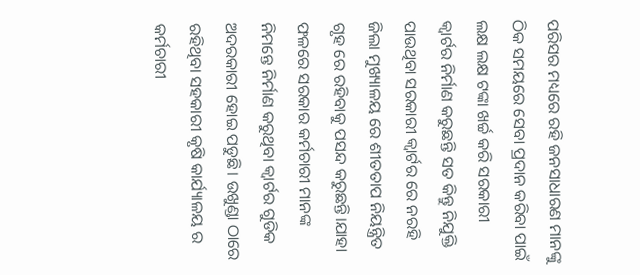ପରିସର ମଧ୍ୟରେ ରହି ଜନସାଧାରଣ ମାନଙ୍କୁ ଠିକ ସମୟରେ ସେବା ପ୍ରଦାନ କରିବା ପାଇଁ ଲକ୍ଷ ଲକ୍ଷ ଟଙ୍କା ଖର୍ଚ୍ଚ କରି ସରକାରୀ କ୍ୱାର୍ଟର ନିର୍ମାଣ କରୁଛନ୍ତି ସତ କିନ୍ତୁ ନିଯୁକ୍ତି ପାଉଥିବା ସରକାରୀ କ୍ୱାର୍ଟର ରେ ନରହି ଜିଲା ମୁଖ୍ୟାଳୟ ରେ ଶୀତତାପ ନିୟନ୍ତ୍ରିତ ଗୃହ ରେ ରହିବାକୁ ପସନ୍ଦ କରୁଛନ୍ତି।ଯାହା ଫଳରେ ସରକାର କର୍ମଚାରୀ ମାନଙ୍କ ନିମନ୍ତେ ନିର୍ମାଣ କରୁଥିବା କ୍ୱାର୍ଟର ଗୁଡିକ ଅଦରକାରୀ ହୋଇ ପଡୁଛି। ଉଖୁଣ୍ଡା ଠାରେ ରହିଥିବା ସହକାରୀ କୃଷି କାର୍ଯ୍ୟାଳୟ ର କର୍ମଚାରୀ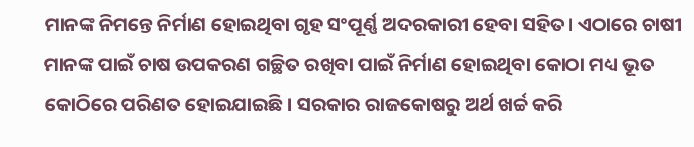ମାନଙ୍କ ନିମନ୍ତେ ନିର୍ମାଣ ହୋଇଥିବା ଗୃହ ସଂପୂର୍ଣ୍ଣ ଅଦରକାରୀ ହେବା ସହିତ। ଏଠାରେ ଚାଷୀ ମାନଙ୍କ ପାଇଁ ଚାଷ ଉପକରଣ ଗଚ୍ଛିତ ରଖିବା ପାଇଁ ନିର୍ମାଣ ହୋଇଥିବା କୋଠା ମଧ୍ୟ ଭୂତ କୋଠିରେ ପରିଣତ ହୋଇଯାଇଛି। ସରକାର ରାଜକୋଷରୁ ଅର୍ଥ ଖର୍ଚ୍ଚ କରି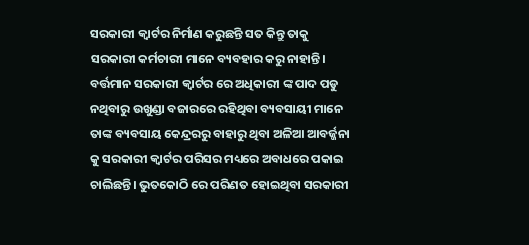ସରକାରୀ କ୍ୱାର୍ଟର ନିର୍ମାଣ କରୁଛନ୍ତି ସତ କିନ୍ତୁ ତାକୁ ସରକାରୀ କର୍ମଚାରୀ ମାନେ ବ୍ୟବହାର କରୁ ନାହାନ୍ତି। ବର୍ତ୍ତମାନ ସରକାରୀ କ୍ୱାର୍ଟର ରେ ଅଧିକାରୀ ଙ୍କ ପାଦ ପଡୁ ନଥିବାରୁ ଉଖୁଣ୍ଡା ବଜାରରେ ରହିଥିବା ବ୍ୟବସାୟୀ ମାନେ ତାଙ୍କ ବ୍ୟବସାୟ କେନ୍ଦ୍ରରରୁ ବାହାରୁ ଥିବା ଅଳିଆ ଆବର୍ଜ୍ଜନା କୁ ସରକାରୀ କ୍ୱାର୍ଟର ପରିସର ମଧ୍ୟରେ ଅବାଧରେ ପକାଇ ଚାଲିଛନ୍ତି। ଭୁତକୋଠି ରେ ପରିଣତ ହୋଇଥିବା ସରକାରୀ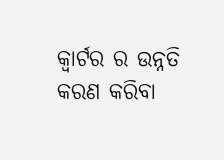କ୍ୱାର୍ଟର ର ଉନ୍ନତି କରଣ କରିବା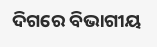ଦିଗରେ ବିଭାଗୀୟ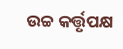ଉଚ୍ଚ କର୍ତ୍ତୃପକ୍ଷ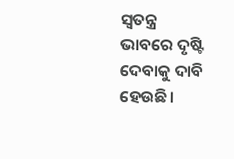ସ୍ବତନ୍ତ୍ର ଭାବରେ ଦୃଷ୍ଟି ଦେବାକୁ ଦାବି ହେଉଛି।